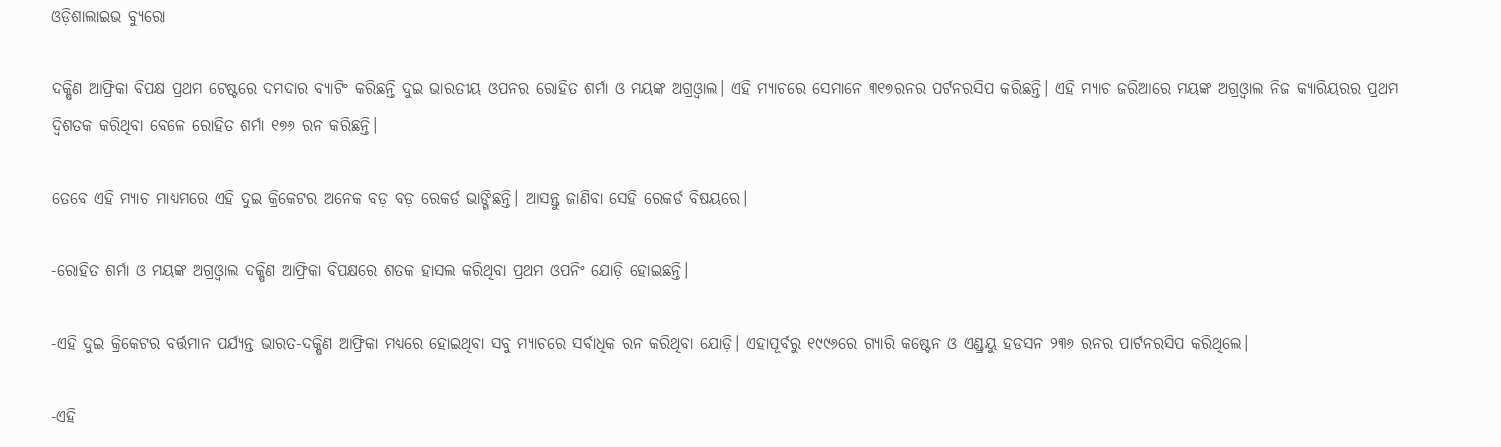ଓଡ଼ିଶାଲାଇଭ ବ୍ୟୁରୋ

ଦକ୍ଷିଣ ଆଫ୍ରିକା ବିପକ୍ଷ ପ୍ରଥମ ଟେଷ୍ଟରେ ଦମଦାର ବ୍ୟାଟିଂ କରିଛନ୍ତି ଦୁଇ ଭାରତୀୟ ଓପନର ରୋହିତ ଶର୍ମା ଓ ମୟଙ୍କ ଅଗ୍ରଓ୍ଵାଲ। ଏହି ମ୍ୟାଚରେ ସେମାନେ ୩୧୭ରନର ପର୍ଟନରସିପ କରିଛନ୍ତି। ଏହି ମ୍ୟାଚ ଜରିଆରେ ମୟଙ୍କ ଅଗ୍ରଓ୍ଵାଲ ନିଜ କ୍ୟାରିୟରର ପ୍ରଥମ ଦ୍ଵିଶତକ କରିଥିବା ବେଳେ ରୋହିତ ଶର୍ମା ୧୭୬ ରନ କରିଛନ୍ତି।

ତେବେ ଏହି ମ୍ୟାଚ ମାଧ୍ୟମରେ ଏହି ଦୁଇ କ୍ରିକେଟର ଅନେକ ବଡ଼ ବଡ଼ ରେକର୍ଡ ଭାଙ୍ଗିଛନ୍ତି। ଆସନ୍ତୁ ଜାଣିବା ସେହି ରେକର୍ଡ ବିଷୟରେ।

-ରୋହିତ ଶର୍ମା ଓ ମୟଙ୍କ ଅଗ୍ରଓ୍ଵାଲ ଦକ୍ଷିଣ ଆଫ୍ରିକା ବିପକ୍ଷରେ ଶତକ ହାସଲ କରିଥିବା ପ୍ରଥମ ଓପନିଂ ଯୋଡ଼ି ହୋଇଛନ୍ତି।

-ଏହି ଦୁଇ କ୍ରିକେଟର ବର୍ତ୍ତମାନ ପର୍ଯ୍ୟନ୍ତ ଭାରତ-ଦକ୍ଷିଣ ଆଫ୍ରିକା ମଧ୍ୟରେ ହୋଇଥିବା ସବୁ ମ୍ୟାଚରେ ସର୍ବାଧିକ ରନ କରିଥିବା ଯୋଡ଼ି। ଏହାପୂର୍ବରୁ ୧୯୯୬ରେ ଗ୍ୟାରି କଷ୍ଟେନ ଓ ଏଣ୍ଡ୍ରୟୁ ହଡସନ ୨୩୬ ରନର ପାର୍ଟନରସିପ କରିଥିଲେ।

-ଏହି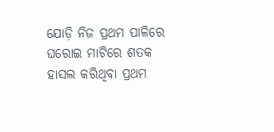ଯୋଡ଼ି ନିଜ ପ୍ରଥମ ପାଳିରେ ଘରୋଇ ମାଟିରେ ଶତକ ହାସଲ କରିଥିବା ପ୍ରଥମ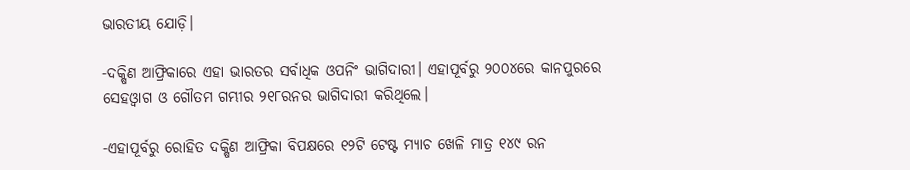ଭାରତୀୟ ଯୋଡ଼ି।

-ଦକ୍ଷିଣ ଆଫ୍ରିକାରେ ଏହା ଭାରତର ସର୍ବାଧିକ ଓପନିଂ ଭାଗିଦାରୀ। ଏହାପୂର୍ବରୁ ୨୦୦୪ରେ କାନପୁରରେ ସେହଓ୍ଵାଗ ଓ ଗୌତମ ଗମ୍ଭୀର ୨୧୮ରନର ଭାଗିଦାରୀ କରିଥିଲେ।

-ଏହାପୂର୍ବରୁ ରୋହିତ ଦକ୍ଷିଣ ଆଫ୍ରିକା ବିପକ୍ଷରେ ୧୨ଟି ଟେଷ୍ଟ ମ୍ୟାଚ ଖେଳି ମାତ୍ର ୧୪୯ ରନ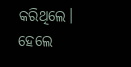କରିଥିଲେ। ହେଲେ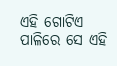ଏହି ଗୋଟିଏ ପାଳିରେ ସେ ଏହି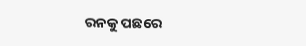ରନକୁ ପଛରେ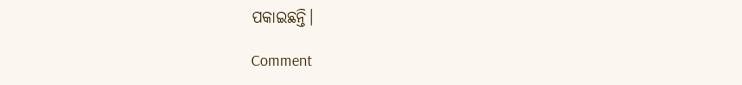ପକାଇଛନ୍ତି।

Comment